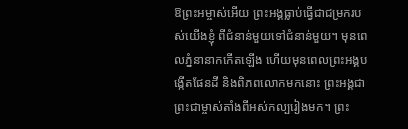ឱព្រះអម្ចាស់អើយ ព្រះអង្គធ្លាប់ធ្វើជាជម្រករបស់យើងខ្ញុំ ពីជំនាន់មួយទៅជំនាន់មួយ។ មុនពេលភ្នំនានាកកើតឡើង ហើយមុនពេលព្រះអង្គបង្កើតផែនដី និងពិភពលោកមកនោះ ព្រះអង្គជាព្រះជាម្ចាស់តាំងពីអស់កល្បរៀងមក។ ព្រះ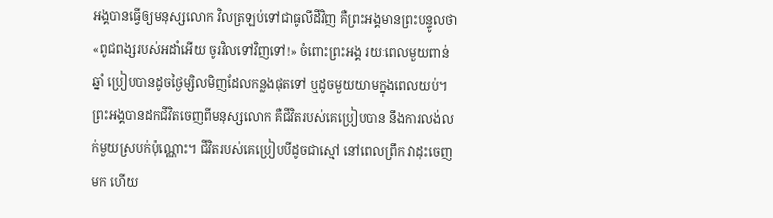អង្គបានធ្វើឲ្យមនុស្សលោក វិលត្រឡប់ទៅជាធូលីដីវិញ គឺព្រះអង្គមានព្រះបន្ទូលថា «ពូជពង្សរបស់អដាំអើយ ចូរវិលទៅវិញទៅ!» ចំពោះព្រះអង្គ រយៈពេលមួយពាន់ឆ្នាំ ប្រៀបបានដូចថ្ងៃម្សិលមិញដែលកន្លងផុតទៅ ឬដូចមួយយាមក្នុងពេលយប់។ ព្រះអង្គបានដកជីវិតចេញពីមនុស្សលោក គឺជីវិតរបស់គេប្រៀបបាន នឹងការលង់លក់មួយស្របក់ប៉ុណ្ណោះ។ ជីវិតរបស់គេប្រៀបបីដូចជាស្មៅ នៅពេលព្រឹក វាដុះចេញមក ហើយ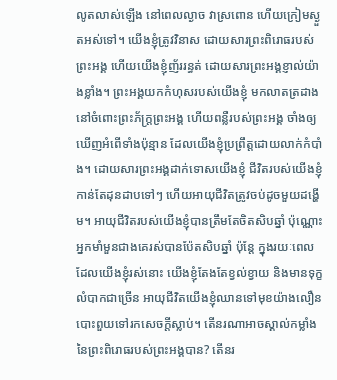លូតលាស់ឡើង នៅពេលល្ងាច វាស្រពោន ហើយក្រៀមស្ងួតអស់ទៅ។ យើងខ្ញុំត្រូវវិនាស ដោយសារព្រះពិរោធរបស់ព្រះអង្គ ហើយយើងខ្ញុំញ័ររន្ធត់ ដោយសារព្រះអង្គខ្ញាល់យ៉ាងខ្លាំង។ ព្រះអង្គយកកំហុសរបស់យើងខ្ញុំ មកលាតត្រដាងនៅចំពោះព្រះភ័ក្ត្រព្រះអង្គ ហើយពន្លឺរបស់ព្រះអង្គ ចាំងឲ្យឃើញអំពើទាំងប៉ុន្មាន ដែលយើងខ្ញុំប្រព្រឹត្តដោយលាក់កំបាំង។ ដោយសារព្រះអង្គដាក់ទោសយើងខ្ញុំ ជីវិតរបស់យើងខ្ញុំកាន់តែដុនដាបទៅៗ ហើយអាយុជីវិតត្រូវចប់ដូចមួយដង្ហើម។ អាយុជីវិតរបស់យើងខ្ញុំបានត្រឹមតែចិតសិបឆ្នាំ ប៉ុណ្ណោះ អ្នកមាំមួនជាងគេរស់បានប៉ែតសិបឆ្នាំ ប៉ុន្តែ ក្នុងរយៈពេលដែលយើងខ្ញុំរស់នោះ យើងខ្ញុំតែងតែខ្វល់ខ្វាយ និងមានទុក្ខលំបាកជាច្រើន អាយុជីវិតយើងខ្ញុំឈានទៅមុខយ៉ាងលឿន បោះពួយទៅរកសេចក្ដីស្លាប់។ តើនរណាអាចស្គាល់កម្លាំង នៃព្រះពិរោធរបស់ព្រះអង្គបាន? តើនរ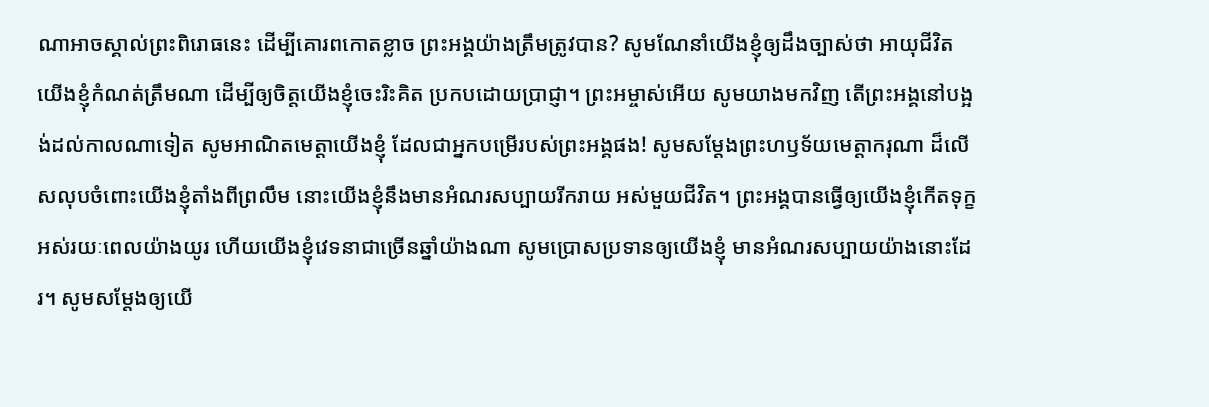ណាអាចស្គាល់ព្រះពិរោធនេះ ដើម្បីគោរពកោតខ្លាច ព្រះអង្គយ៉ាងត្រឹមត្រូវបាន? សូមណែនាំយើងខ្ញុំឲ្យដឹងច្បាស់ថា អាយុជីវិតយើងខ្ញុំកំណត់ត្រឹមណា ដើម្បីឲ្យចិត្តយើងខ្ញុំចេះរិះគិត ប្រកបដោយប្រាជ្ញា។ ព្រះអម្ចាស់អើយ សូមយាងមកវិញ តើព្រះអង្គនៅបង្អង់ដល់កាលណាទៀត សូមអាណិតមេត្តាយើងខ្ញុំ ដែលជាអ្នកបម្រើរបស់ព្រះអង្គផង! សូមសម្តែងព្រះហឫទ័យមេត្តាករុណា ដ៏លើសលុបចំពោះយើងខ្ញុំតាំងពីព្រលឹម នោះយើងខ្ញុំនឹងមានអំណរសប្បាយរីករាយ អស់មួយជីវិត។ ព្រះអង្គបានធ្វើឲ្យយើងខ្ញុំកើតទុក្ខ អស់រយៈពេលយ៉ាងយូរ ហើយយើងខ្ញុំវេទនាជាច្រើនឆ្នាំយ៉ាងណា សូមប្រោសប្រទានឲ្យយើងខ្ញុំ មានអំណរសប្បាយយ៉ាងនោះដែរ។ សូមសម្តែងឲ្យយើ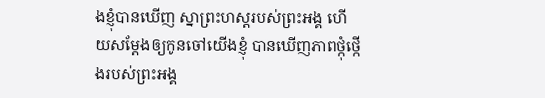ងខ្ញុំបានឃើញ ស្នាព្រះហស្ដរបស់ព្រះអង្គ ហើយសម្តែងឲ្យកូនចៅយើងខ្ញុំ បានឃើញភាពថ្កុំថ្កើងរបស់ព្រះអង្គ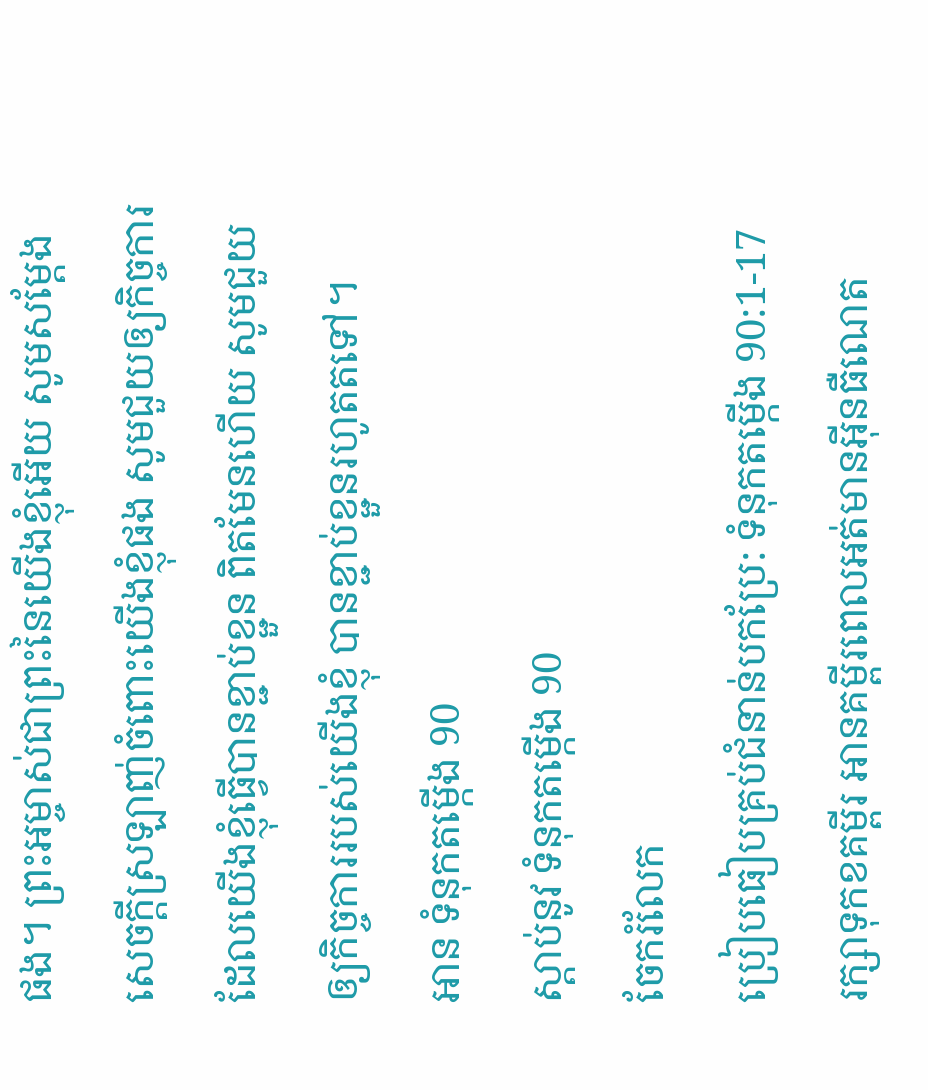ផង។ ព្រះអម្ចាស់ជាព្រះនៃយើងខ្ញុំអើយ សូមសម្តែងសេចក្ដីស្រឡាញ់ចំពោះយើងខ្ញុំផង សូមជួយឲ្យកិច្ចការដែលយើងខ្ញុំធ្វើបានខ្ជាប់ខ្ជួន ពិតមែនហើយ សូមជួយឲ្យកិច្ចការរបស់យើងខ្ញុំ បានខ្ជាប់ខ្ជួនរហូតតទៅ។
អាន ទំនុកតម្កើង 90
ស្ដាប់នូវ ទំនុកតម្កើង 90
ចែករំលែក
ប្រៀបធៀបគ្រប់ជំនាន់បកប្រែ: ទំនុកតម្កើង 90:1-17
រក្សាទុកខគម្ពីរ អានគម្ពីរពេលអត់មានអ៊ីនធឺណេត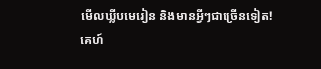មើលឃ្លីបមេរៀន និងមានអ្វីៗជាច្រើនទៀត!
គេហ៍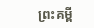ព្រះគម្ពី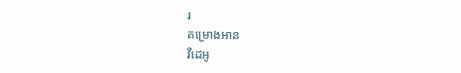រ
គម្រោងអាន
វីដេអូ